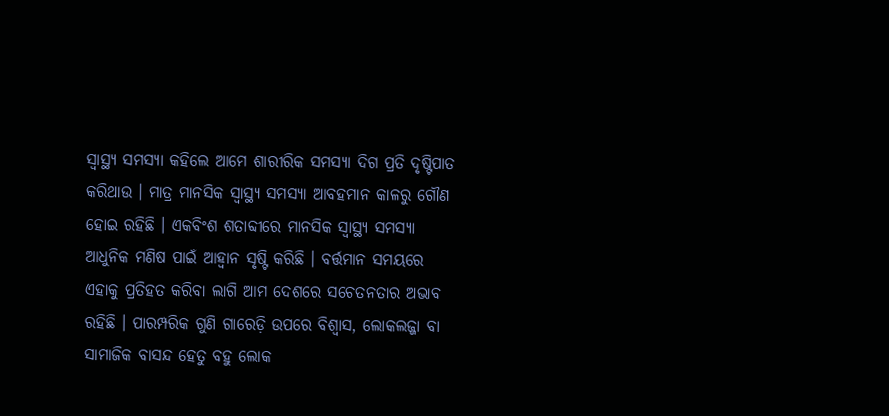ସ୍ୱାସ୍ଥ୍ୟ ସମସ୍ୟା କହିଲେ ଆମେ ଶାରୀରିକ ସମସ୍ୟା ଦିଗ ପ୍ରତି ଦୃଷ୍ଟିପାତ କରିଥାଉ । ମାତ୍ର ମାନସିକ ସ୍ଵାସ୍ଥ୍ୟ ସମସ୍ୟା ଆବହମାନ କାଳରୁ ଗୌଣ ହୋଇ ରହିଛି । ଏକବିଂଶ ଶତାବ୍ଦୀରେ ମାନସିକ ସ୍ଵାସ୍ଥ୍ୟ ସମସ୍ୟା ଆଧୁନିକ ମଣିଷ ପାଇଁ ଆହ୍ଵାନ ସୃଷ୍ଟି କରିଛି । ବର୍ତ୍ତମାନ ସମୟରେ ଏହାକୁ ପ୍ରତିହତ କରିବା ଲାଗି ଆମ ଦେଶରେ ସଚେତନତାର ଅଭାବ ରହିଛି । ପାରମ୍ପରିକ ଗୁଣି ଗାରେଡ଼ି ଉପରେ ବିଶ୍ୱାସ, ଲୋକଲଜ୍ଜା ବା ସାମାଜିକ ବାସନ୍ଦ ହେତୁ ବହୁ ଲୋକ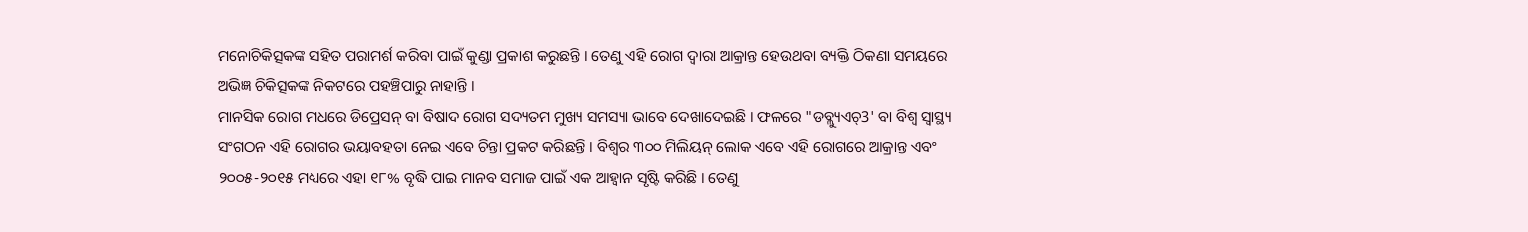ମନୋଚିକିତ୍ସକଙ୍କ ସହିତ ପରାମର୍ଶ କରିବା ପାଇଁ କୁଣ୍ଡା ପ୍ରକାଶ କରୁଛନ୍ତି । ତେଣୁ ଏହି ରୋଗ ଦ୍ଵାରା ଆକ୍ରାନ୍ତ ହେଉଥବା ବ୍ୟକ୍ତି ଠିକଣା ସମୟରେ ଅଭିଜ୍ଞ ଚିକିତ୍ସକଙ୍କ ନିକଟରେ ପହଞ୍ଚିପାରୁ ନାହାନ୍ତି ।
ମାନସିକ ରୋଗ ମଧରେ ଡିପ୍ରେସନ୍ ବା ବିଷାଦ ରୋଗ ସଦ୍ୟତମ ମୁଖ୍ୟ ସମସ୍ୟା ଭାବେ ଦେଖାଦେଇଛି । ଫଳରେ "ଡବ୍ଲ୍ୟୁଏଚ୍3' ବା ବିଶ୍ଵ ସ୍ଵାସ୍ଥ୍ୟ ସଂଗଠନ ଏହି ରୋଗର ଭୟାବହତା ନେଇ ଏବେ ଚିନ୍ତା ପ୍ରକଟ କରିଛନ୍ତି । ବିଶ୍ଵର ୩୦୦ ମିଲିୟନ୍ ଲୋକ ଏବେ ଏହି ରୋଗରେ ଆକ୍ରାନ୍ତ ଏବଂ ୨୦୦୫-୨୦୧୫ ମଧ୍ୟରେ ଏହା ୧୮% ବୃଦ୍ଧି ପାଇ ମାନବ ସମାଜ ପାଇଁ ଏକ ଆହ୍ଵାନ ସୃଷ୍ଟି କରିଛି । ତେଣୁ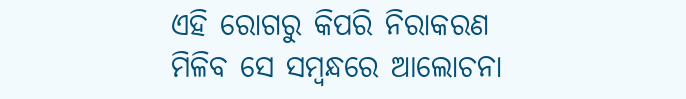ଏହି ରୋଗରୁ କିପରି ନିରାକରଣ ମିଳିବ ସେ ସମ୍ବନ୍ଧରେ ଆଲୋଚନା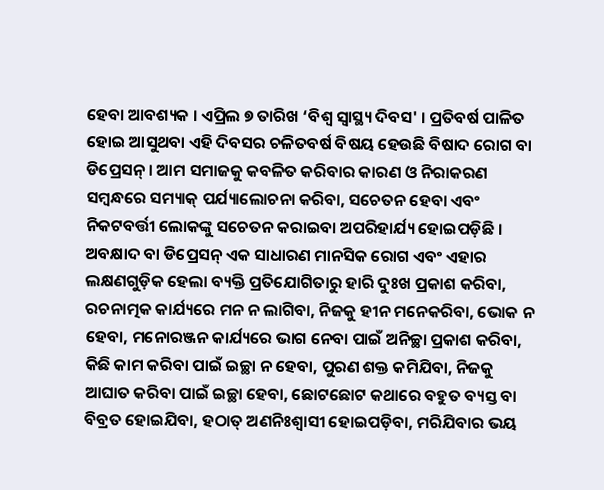ହେବା ଆବଶ୍ୟକ । ଏପ୍ରିଲ ୭ ତାରିଖ ‘ବିଶ୍ଵ ସ୍ଵାସ୍ଥ୍ୟ ଦିବସ' । ପ୍ରତିବର୍ଷ ପାଳିତ ହୋଇ ଆସୁଥବା ଏହି ଦିବସର ଚଳିତବର୍ଷ ବିଷୟ ହେଉଛି ବିଷାଦ ରୋଗ ବା ଡିପ୍ରେସନ୍ । ଆମ ସମାଜକୁ କବଳିତ କରିବାର କାରଣ ଓ ନିରାକରଣ ସମ୍ବନ୍ଧରେ ସମ୍ୟାକ୍ ପର୍ଯ୍ୟାଲୋଚନା କରିବା, ସଚେତନ ହେବା ଏବଂ ନିକଟବର୍ତ୍ତୀ ଲୋକଙ୍କୁ ସଚେତନ କରାଇବା ଅପରିହାର୍ଯ୍ୟ ହୋଇପଡ଼ିଛି ।
ଅବକ୍ଷାଦ ବା ଡିପ୍ରେସନ୍ ଏକ ସାଧାରଣ ମାନସିକ ରୋଗ ଏବଂ ଏହାର ଲକ୍ଷଣଗୁଡ଼ିକ ହେଲା ବ୍ୟକ୍ତି ପ୍ରତିଯୋଗିତାରୁ ହାରି ଦୁଃଖ ପ୍ରକାଶ କରିବା, ରଚନାତ୍ମକ କାର୍ଯ୍ୟରେ ମନ ନ ଲାଗିବା, ନିଜକୁ ହୀନ ମନେକରିବା, ଭୋକ ନ ହେବା, ମନୋରଞ୍ଜନ କାର୍ଯ୍ୟରେ ଭାଗ ନେବା ପାଇଁ ଅନିଚ୍ଛା ପ୍ରକାଶ କରିବା,
କିଛି କାମ କରିବା ପାଇଁ ଇଚ୍ଛା ନ ହେବା, ପୁରଣ ଶକ୍ତ କମିଯିବା, ନିଜକୁ ଆଘାତ କରିବା ପାଇଁ ଇଚ୍ଛା ହେବା, ଛୋଟଛୋଟ କଥାରେ ବହୁତ ବ୍ୟସ୍ତ ବା ବିବ୍ରତ ହୋଇଯିବା, ହଠାତ୍ ଅଣନିଃଶ୍ଵାସୀ ହୋଇପଡ଼ିବା, ମରିଯିବାର ଭୟ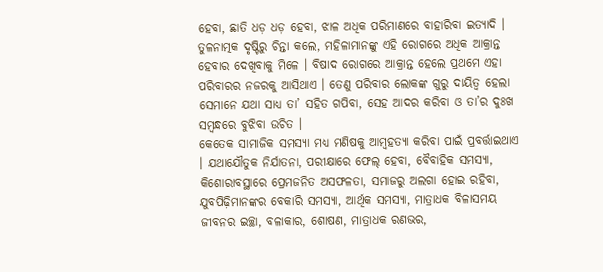ହେବା, ଛାତି ଧଡ଼ ଧଡ଼ ହେବା, ଝାଳ ଅଧିକ ପରିମାଣରେ ବାହାରିବା ଇତ୍ୟାଦି । ତୁଳନାତ୍ମକ ଦୃଷ୍ଟିରୁ ଚିନ୍ତା କଲେ, ମହିଳାମାନଙ୍କୁ ଏହି ରୋଗରେ ଅଧିକ ଆକ୍ରାନ୍ତ ହେବାର ଦେଖିବାକୁ ମିଳେ । ବିଷାଦ ରୋଗରେ ଆକ୍ରାନ୍ତ ହେଲେ ପ୍ରଥମେ ଏହା ପରିବାରର ନଜରକୁ ଆସିଥାଏ । ତେଣୁ ପରିବାର ଲୋକଙ୍କ ଗୁରୁ ଦାୟିତ୍ଵ ହେଲା ସେମାନେ ଯଥା ସାଧ୍ୟ ତା’ ସହିତ ଗପିବା, ସେହ ଆଦର କରିବା ଓ ତା’ର ଦୁଃଖ ସମ୍ବନ୍ଧରେ ବୁଝିବା ଉଚିତ ।
କେତେକ ସାମାଜିକ ସମସ୍ୟା ମଧ୍ୟ ମଣିଷକୁ ଆମ୍ବହତ୍ୟା କରିବା ପାଇଁ ପ୍ରବର୍ତ୍ତାଇଥାଏ । ଯଥାଯୌତୁକ ନିର୍ଯାତନା, ପରୀକ୍ଷାରେ ଫେଲ୍ ହେବା, ବୈବାହିକ ସମସ୍ୟା, କିଶୋରାବସ୍ଥାରେ ପ୍ରେମଜନିତ ଅସଫଳତା, ସମାଜରୁ ଅଲଗା ହୋଇ ରହିବା, ଯୁବପିଢ଼ିମାନଙ୍କର ବେକାରି ସମସ୍ୟା, ଆର୍ଥିକ ସମସ୍ୟା, ମାତ୍ରାଧକ ବିଳାସମୟ ଜୀବନର ଇଚ୍ଛା, ବଳାକାର, ଶୋଷଣ, ମାତ୍ରାଧକ ରଣଭର,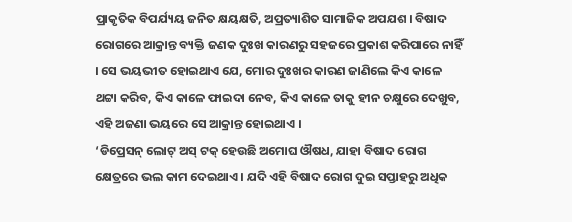ପ୍ରାକୃତିକ ବିପର୍ଯ୍ୟୟ ଜନିତ କ୍ଷୟକ୍ଷତି, ଅପ୍ରତ୍ୟାଶିତ ସାମାଜିକ ଅପଯଶ । ବିଷାଦ ରୋଗରେ ଆକ୍ରାନ୍ତ ବ୍ୟକ୍ତି ଜଣକ ଦୁଃଖ କାରଣରୁ ସହଜରେ ପ୍ରକାଶ କରିପାରେ ନାହିଁ । ସେ ଭୟଭୀତ ହୋଇଥାଏ ଯେ, ମୋର ଦୁଃଖର କାରଣ ଜାଣିଲେ କିଏ କାଳେ ଥଟ୍ଟା କରିବ, କିଏ କାଳେ ଫାଇଦା ନେବ, କିଏ କାଳେ ତାକୁ ହୀନ ଚକ୍ଷୁରେ ଦେଖୁବ, ଏହି ଅଜଣା ଭୟରେ ସେ ଆକ୍ରାନ୍ତ ହୋଇଥାଏ ।
‘ଡିପ୍ରେସନ୍ ଲୋଟ୍ ଅସ୍ ଟକ୍ ହେଉଛି ଅମୋଘ ଔଷଧ, ଯାହା ବିଷାଦ ରୋଗ କ୍ଷେତ୍ରରେ ଭଲ କାମ ଦେଇଥାଏ । ଯଦି ଏହି ବିଷାଦ ରୋଗ ଦୁଇ ସପ୍ତାହରୁ ଅଧିକ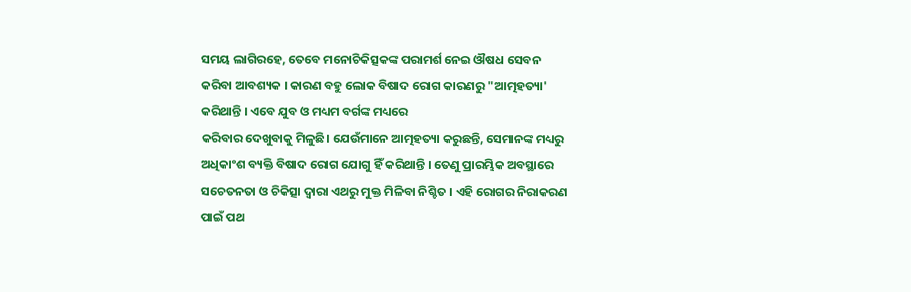ସମୟ ଲାଗିରହେ, ତେବେ ମନୋଚିକିତ୍ସକଙ୍କ ପରାମର୍ଶ ନେଇ ଔଷଧ ସେବନ କରିବା ଆବଶ୍ୟକ । କାରଣ ବହୁ ଲୋକ ବିଷାଦ ରୋଗ କାରଣରୁ "ଆତ୍ମହତ୍ୟା' କରିଥାନ୍ତି । ଏବେ ଯୁବ ଓ ମଧ୍ୟମ ବର୍ଗଙ୍କ ମଧ୍ୟରେ
କରିବାର ଦେଖୁବାକୁ ମିଳୁଛି। ଯେଉଁମାନେ ଆତ୍ମହତ୍ୟା କରୁଛନ୍ତି, ସେମାନଙ୍କ ମଧ୍ୟରୁ
ଅଧିକାଂଶ ବ୍ୟକ୍ତି ବିଷାଦ ରୋଗ ଯୋଗୁ ହିଁ କରିଥାନ୍ତି । ତେଣୁ ପ୍ରାରମ୍ଭିକ ଅବସ୍ଥାରେ ସଚେତନତା ଓ ଚିକିତ୍ସା ଦ୍ଵାରା ଏଥରୁ ମୁକ୍ତ ମିଳିବା ନିଶ୍ଚିତ । ଏହି ରୋଗର ନିରାକରଣ ପାଇଁ ପଥ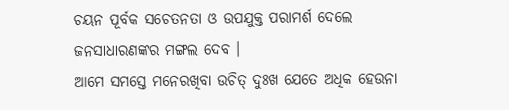ଚୟନ ପୂର୍ବକ ସଚେତନତା ଓ ଉପଯୁକ୍ତ ପରାମର୍ଶ ଦେଲେ ଜନସାଧାରଣଙ୍କର ମଙ୍ଗଲ ଦେବ ।
ଆମେ ସମସ୍ତେ ମନେରଖିବା ଉଚିତ୍ ଦୁଃଖ ଯେତେ ଅଧିକ ହେଉନା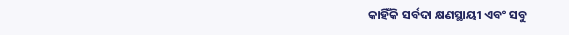କାହିଁକି ସର୍ବଦା କ୍ଷଣସ୍ଥାୟୀ ଏବଂ ସବୁ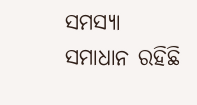ସମସ୍ୟା ସମାଧାନ ରହିଛି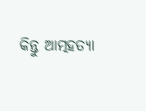କିନ୍ତୁ ଆତ୍ମହତ୍ୟା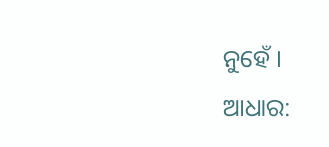ନୁହେଁ ।
ଆଧାର: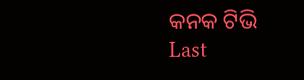କନକ ଟିଭି
Last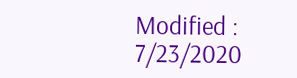Modified : 7/23/2020